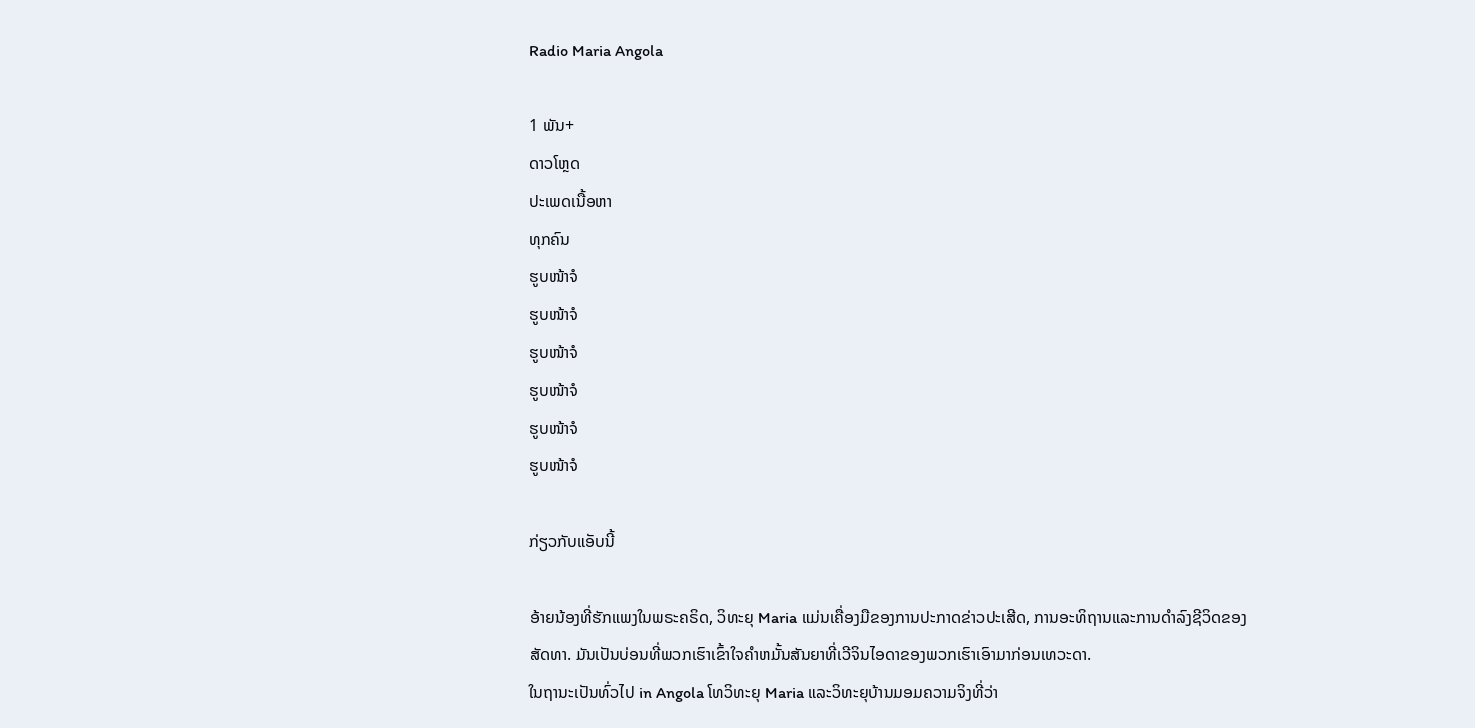Radio Maria Angola

1 ພັນ+
ດາວໂຫຼດ
ປະເພດເນື້ອຫາ
ທຸກຄົນ
ຮູບໜ້າຈໍ
ຮູບໜ້າຈໍ
ຮູບໜ້າຈໍ
ຮູບໜ້າຈໍ
ຮູບໜ້າຈໍ
ຮູບໜ້າຈໍ

ກ່ຽວກັບແອັບນີ້

ອ້າຍນ້ອງທີ່ຮັກແພງໃນພຣະຄຣິດ, ວິທະຍຸ Maria ແມ່ນເຄື່ອງມືຂອງການປະກາດຂ່າວປະເສີດ, ການອະທິຖານແລະການດໍາລົງຊີວິດຂອງສັດທາ. ມັນເປັນບ່ອນທີ່ພວກເຮົາເຂົ້າໃຈຄໍາຫມັ້ນສັນຍາທີ່ເວີຈິນໄອດາຂອງພວກເຮົາເອົາມາກ່ອນເທວະດາ.
ໃນຖານະເປັນທົ່ວໄປ in Angola ໂທວິທະຍຸ Maria ແລະວິທະຍຸບ້ານມອມຄວາມຈິງທີ່ວ່າ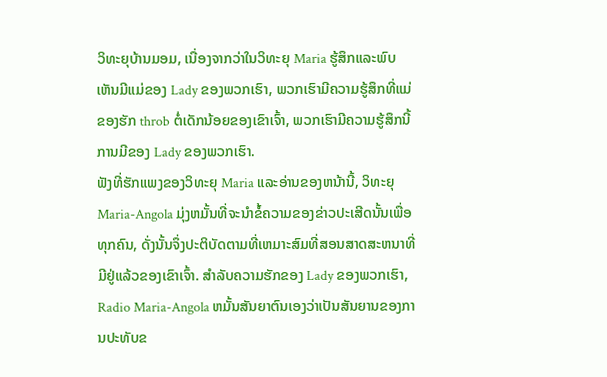ວິທະຍຸບ້ານມອມ, ເນື່ອງຈາກວ່າໃນວິທະຍຸ Maria ຮູ້ສຶກແລະພົບເຫັນມີແມ່ຂອງ Lady ຂອງພວກເຮົາ, ພວກເຮົາມີຄວາມຮູ້ສຶກທີ່ແມ່ຂອງຮັກ throb ຕໍ່ເດັກນ້ອຍຂອງເຂົາເຈົ້າ, ພວກເຮົາມີຄວາມຮູ້ສຶກນີ້ ການມີຂອງ Lady ຂອງພວກເຮົາ.
ຟັງທີ່ຮັກແພງຂອງວິທະຍຸ Maria ແລະອ່ານຂອງຫນ້ານີ້, ວິທະຍຸ Maria-Angola ມຸ່ງຫມັ້ນທີ່ຈະນໍາຂໍ້ຄວາມຂອງຂ່າວປະເສີດນັ້ນເພື່ອທຸກຄົນ, ດັ່ງນັ້ນຈຶ່ງປະຕິບັດຕາມທີ່ເຫມາະສົມທີ່ສອນສາດສະຫນາທີ່ມີຢູ່ແລ້ວຂອງເຂົາເຈົ້າ. ສໍາລັບຄວາມຮັກຂອງ Lady ຂອງພວກເຮົາ, Radio Maria-Angola ຫມັ້ນສັນຍາຕົນເອງວ່າເປັນສັນຍານຂອງການປະທັບຂ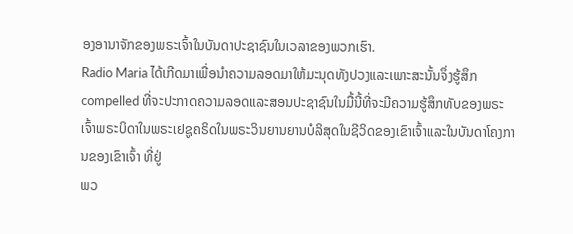ອງອານາຈັກຂອງພຣະເຈົ້າໃນບັນດາປະຊາຊົນໃນເວລາຂອງພວກເຮົາ.
Radio Maria ໄດ້ເກີດມາເພື່ອນໍາຄວາມລອດມາໃຫ້ມະນຸດທັງປວງແລະເພາະສະນັ້ນຈຶ່ງຮູ້ສຶກ compelled ທີ່ຈະປະກາດຄວາມລອດແລະສອນປະຊາຊົນໃນມື້ນີ້ທີ່ຈະມີຄວາມຮູ້ສຶກທັບຂອງພຣະເຈົ້າພຣະບິດາໃນພຣະເຢຊູຄຣິດໃນພຣະວິນຍານຍານບໍລິສຸດໃນຊີວິດຂອງເຂົາເຈົ້າແລະໃນບັນດາໂຄງການຂອງເຂົາເຈົ້າ ທີ່ຢູ່
ພວ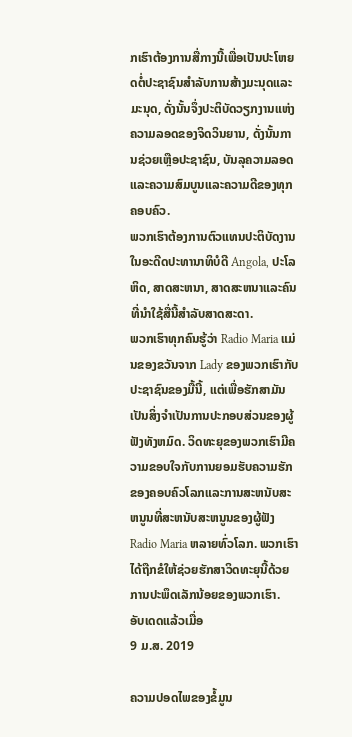ກເຮົາຕ້ອງການສື່ກາງນີ້ເພື່ອເປັນປະໂຫຍດຕໍ່ປະຊາຊົນສໍາລັບການສ້າງມະນຸດແລະມະນຸດ, ດັ່ງນັ້ນຈຶ່ງປະຕິບັດວຽກງານແຫ່ງຄວາມລອດຂອງຈິດວິນຍານ, ດັ່ງນັ້ນການຊ່ວຍເຫຼືອປະຊາຊົນ, ບັນລຸຄວາມລອດແລະຄວາມສົມບູນແລະຄວາມດີຂອງທຸກຄອບຄົວ.
ພວກເຮົາຕ້ອງການຕົວແທນປະຕິບັດງານໃນອະດີດປະທານາທິບໍດີ Angola, ປະໂລຫິດ, ສາດສະຫນາ, ສາດສະຫນາແລະຄົນທີ່ນໍາໃຊ້ສື່ນີ້ສໍາລັບສາດສະດາ.
ພວກເຮົາທຸກຄົນຮູ້ວ່າ Radio Maria ແມ່ນຂອງຂວັນຈາກ Lady ຂອງພວກເຮົາກັບປະຊາຊົນຂອງມື້ນີ້, ແຕ່ເພື່ອຮັກສາມັນເປັນສິ່ງຈໍາເປັນການປະກອບສ່ວນຂອງຜູ້ຟັງທັງຫມົດ. ວິດທະຍຸຂອງພວກເຮົາມີຄວາມຂອບໃຈກັບການຍອມຮັບຄວາມຮັກຂອງຄອບຄົວໂລກແລະການສະຫນັບສະຫນູນທີ່ສະຫນັບສະຫນູນຂອງຜູ້ຟັງ Radio Maria ຫລາຍທົ່ວໂລກ. ພວກເຮົາໄດ້ຖືກຂໍໃຫ້ຊ່ວຍຮັກສາວິດທະຍຸນີ້ດ້ວຍການປະພຶດເລັກນ້ອຍຂອງພວກເຮົາ.
ອັບເດດແລ້ວເມື່ອ
9 ມ.ສ. 2019

ຄວາມປອດໄພຂອງຂໍ້ມູນ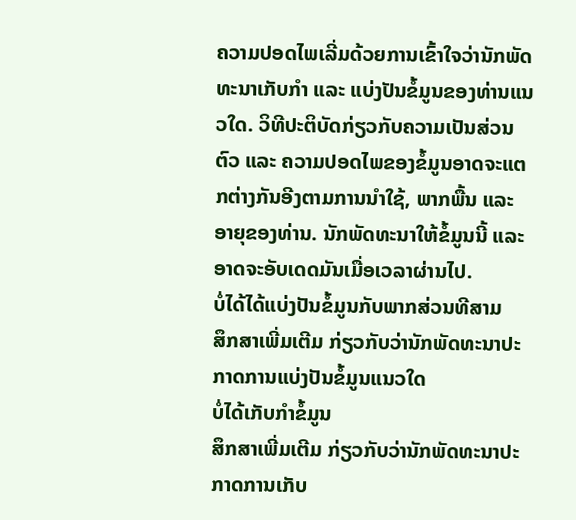ຄວາມປອດໄພເລີ່ມດ້ວຍການເຂົ້າໃຈວ່ານັກພັດທະນາເກັບກຳ ແລະ ແບ່ງປັນຂໍ້ມູນຂອງທ່ານແນວໃດ. ວິທີປະຕິບັດກ່ຽວກັບຄວາມເປັນສ່ວນຕົວ ແລະ ຄວາມປອດໄພຂອງຂໍ້ມູນອາດຈະແຕກຕ່າງກັນອີງຕາມການນຳໃຊ້, ພາກພື້ນ ແລະ ອາຍຸຂອງທ່ານ. ນັກພັດທະນາໃຫ້ຂໍ້ມູນນີ້ ແລະ ອາດຈະອັບເດດມັນເມື່ອເວລາຜ່ານໄປ.
ບໍ່ໄດ້ໄດ້ແບ່ງປັນຂໍ້ມູນກັບພາກສ່ວນທີສາມ
ສຶກສາເພີ່ມເຕີມ ກ່ຽວກັບວ່ານັກພັດທະນາປະກາດການແບ່ງປັນຂໍ້ມູນແນວໃດ
ບໍ່ໄດ້ເກັບກຳຂໍ້ມູນ
ສຶກສາເພີ່ມເຕີມ ກ່ຽວກັບວ່ານັກພັດທະນາປະກາດການເກັບ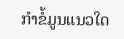ກຳຂໍ້ມູນແນວໃດ